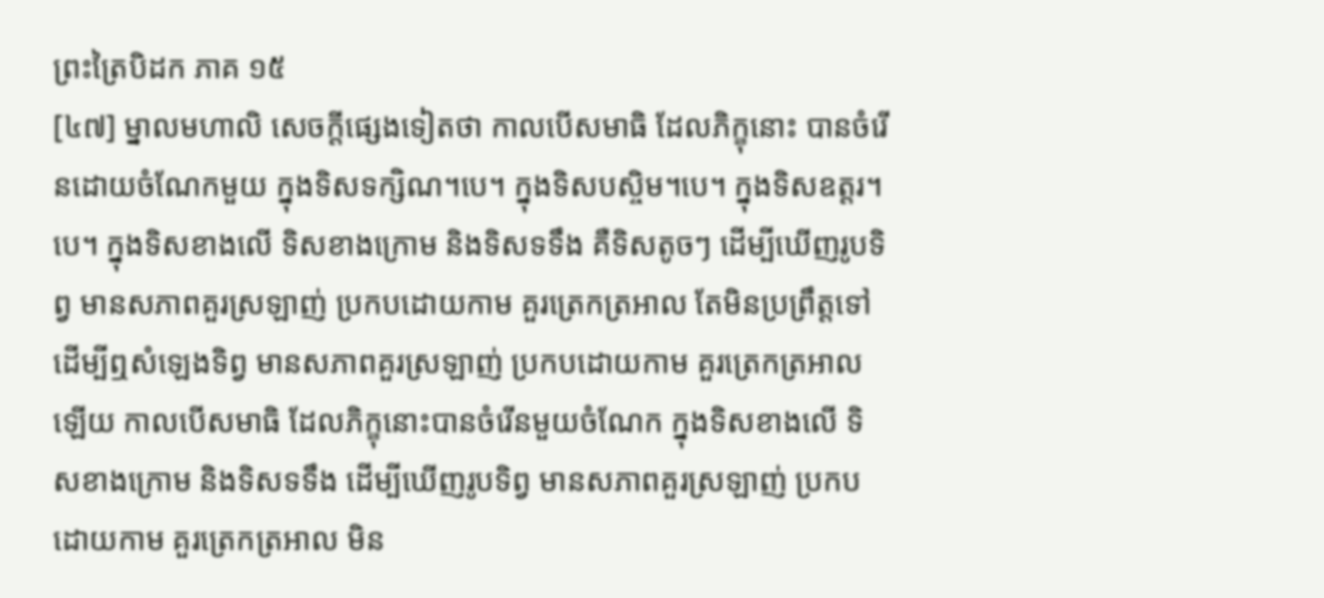ព្រះត្រៃបិដក ភាគ ១៥
[៤៧] ម្នាលមហាលិ សេចក្តីផ្សេងទៀតថា កាលបើសមាធិ ដែលភិក្ខុនោះ បានចំរើនដោយចំណែកមួយ ក្នុងទិសទក្សិណ។បេ។ ក្នុងទិសបស្ចិម។បេ។ ក្នុងទិសឧត្តរ។បេ។ ក្នុងទិសខាងលើ ទិសខាងក្រោម និងទិសទទឹង គឺទិសតូចៗ ដើម្បីឃើញរូបទិព្វ មានសភាពគួរស្រឡាញ់ ប្រកបដោយកាម គួរត្រេកត្រអាល តែមិនប្រព្រឹត្តទៅ ដើម្បីឮសំឡេងទិព្វ មានសភាពគួរស្រឡាញ់ ប្រកបដោយកាម គួរត្រេកត្រអាលឡើយ កាលបើសមាធិ ដែលភិក្ខុនោះបានចំរើនមួយចំណែក ក្នុងទិសខាងលើ ទិសខាងក្រោម និងទិសទទឹង ដើម្បីឃើញរូបទិព្វ មានសភាពគួរស្រឡាញ់ ប្រកបដោយកាម គួរត្រេកត្រអាល មិន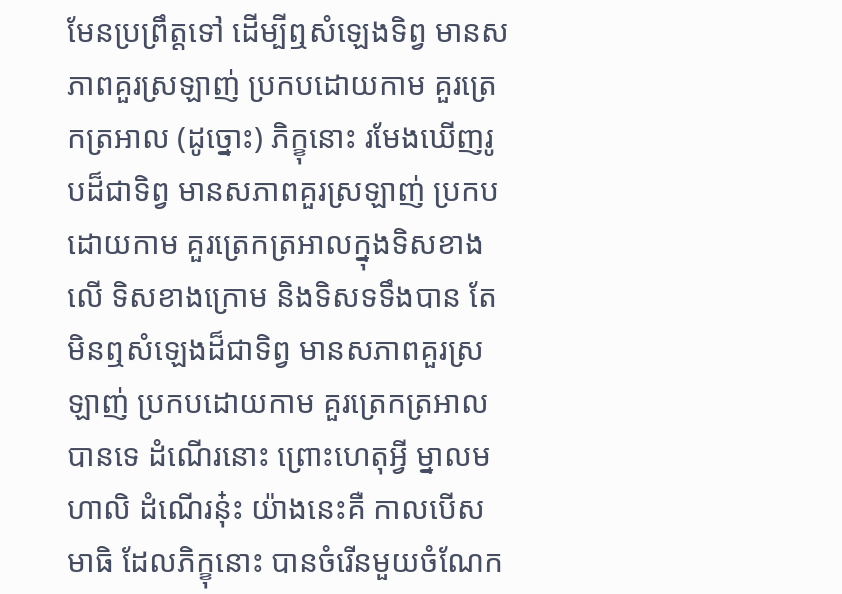មែនប្រព្រឹត្តទៅ ដើម្បីឮសំឡេងទិព្វ មានសភាពគួរស្រឡាញ់ ប្រកបដោយកាម គួរត្រេកត្រអាល (ដូច្នោះ) ភិក្ខុនោះ រមែងឃើញរូបដ៏ជាទិព្វ មានសភាពគួរស្រឡាញ់ ប្រកបដោយកាម គួរត្រេកត្រអាលក្នុងទិសខាងលើ ទិសខាងក្រោម និងទិសទទឹងបាន តែមិនឮសំឡេងដ៏ជាទិព្វ មានសភាពគួរស្រឡាញ់ ប្រកបដោយកាម គួរត្រេកត្រអាលបានទេ ដំណើរនោះ ព្រោះហេតុអ្វី ម្នាលមហាលិ ដំណើរនុ៎ះ យ៉ាងនេះគឺ កាលបើសមាធិ ដែលភិក្ខុនោះ បានចំរើនមួយចំណែក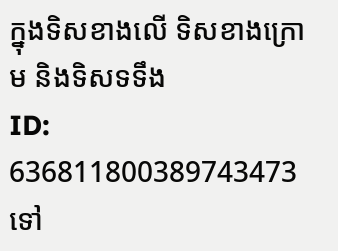ក្នុងទិសខាងលើ ទិសខាងក្រោម និងទិសទទឹង
ID: 636811800389743473
ទៅ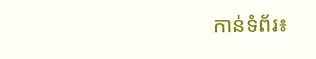កាន់ទំព័រ៖